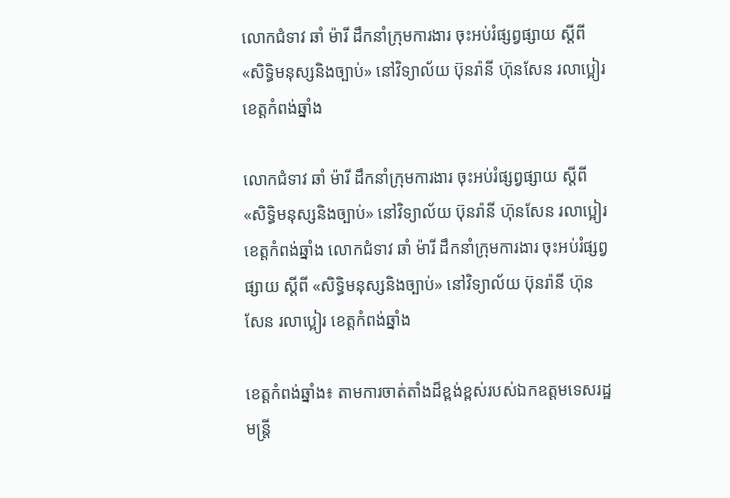លោកជំទាវ ឆាំ ម៉ារី ដឹកនាំក្រុមការងារ ចុះអប់រំផ្សព្វផ្សាយ ស្តីពី «សិទ្ធិមនុស្សនិងច្បាប់» នៅវិទ្យាល័យ ប៊ុនរ៉ានី ហ៊ុនសែន រលាប្អៀរ ខេត្តកំពង់ឆ្នាំង

លោកជំទាវ ឆាំ ម៉ារី ដឹកនាំក្រុមការងារ ចុះអប់រំផ្សព្វផ្សាយ ស្តីពី «សិទ្ធិមនុស្សនិងច្បាប់» នៅវិទ្យាល័យ ប៊ុនរ៉ានី ហ៊ុនសែន រលាប្អៀរ ខេត្តកំពង់ឆ្នាំង លោកជំទាវ ឆាំ ម៉ារី ដឹកនាំក្រុមការងារ ចុះអប់រំផ្សព្វផ្សាយ ស្តីពី «សិទ្ធិមនុស្សនិងច្បាប់» នៅវិទ្យាល័យ ប៊ុនរ៉ានី ហ៊ុនសែន រលាប្អៀរ ខេត្តកំពង់ឆ្នាំង

ខេត្តកំពង់ឆ្នាំង៖ តាមការចាត់តាំងដ៏ខ្ពង់ខ្ពស់របស់ឯកឧត្តមទេសរដ្ឋមន្ត្រី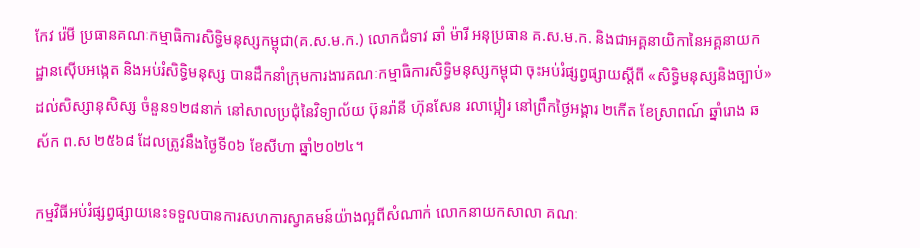កែវ រ៉េមី ប្រធានគណៈកម្មាធិការសិទ្ធិមនុស្សកម្ពុជា(គ.ស.ម.ក.) លោកជំទាវ ឆាំ ម៉ារី អនុប្រធាន គ.ស.ម.ក. និងជាអគ្គនាយិកានៃអគ្គនាយកដ្ឋានស៊ើបអង្កេត និងអប់រំសិទ្ធិមនុស្ស បានដឹកនាំក្រុមការងារគណៈកម្មាធិការសិទ្ធិមនុស្សកម្ពុជា ចុះអប់រំផ្សព្វផ្សាយស្តីពី «សិទ្ធិមនុស្សនិងច្បាប់» ដល់សិស្សានុសិស្ស ចំនួន១២៨នាក់ នៅសាលប្រជុំនៃវិទ្យាល័យ ប៊ុនរ៉ានី ហ៊ុនសែន រលាប្អៀរ នៅព្រឹកថ្ងៃអង្គារ ២កើត ខែស្រាពណ៍ ឆ្នាំរោង ឆស័ក ព.ស ២៥៦៨ ដែលត្រូវនឹងថ្ងៃទី០៦ ខែសីហា ឆ្នាំ២០២៤។

កម្មវិធីអប់រំផ្សព្វផ្សាយនេះទទួលបានការសហការស្វាគមន៍យ៉ាងល្អពីសំណាក់ លោកនាយកសាលា គណៈ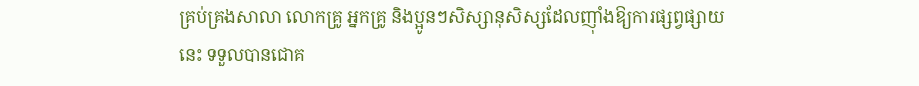គ្រប់គ្រងសាលា លោកគ្រូ អ្នកគ្រូ និងប្អូនៗសិស្សានុសិស្សដែលញ៉ាំងឱ្យការផ្សព្វផ្សាយនេះ ទទួលបានជោគ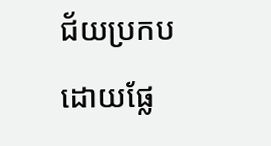ជ័យប្រកបដោយផ្លែ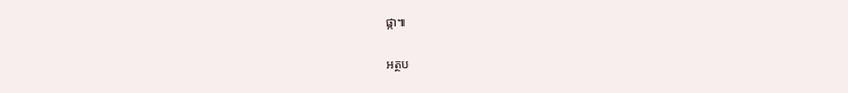ផ្កា៕

អត្ថប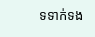ទទាក់ទង